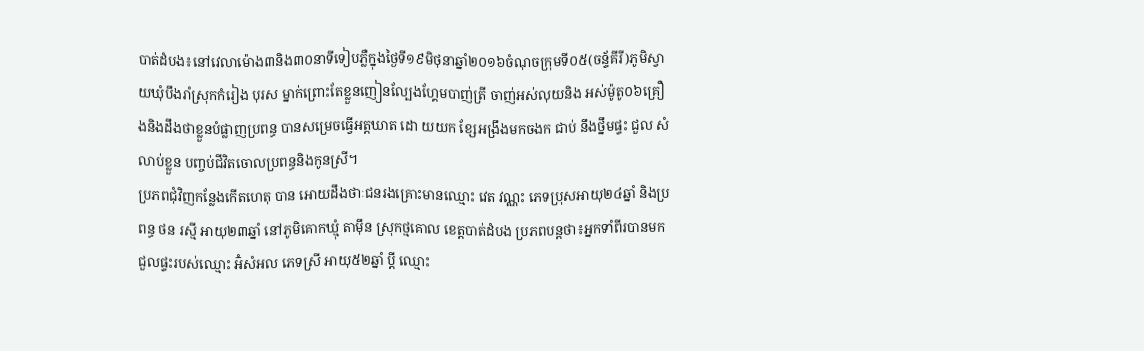បាត់ដំបង៖នៅវេលាម៉ោង៣និង៣០នាទីទៀបភ្លឺក្នុងថ្ងៃទី១៩មិថុនាឆ្នាំ២០១៦ចំណុចក្រុមទី០៥(ចន្ទ័គីរី)ភូមិស្វាយឃុំបឹងរាំស្រុកកំរៀង បុរស ម្នាក់ព្រោះតែខ្លួនញៀនល្បែងហ្គែមបាញ់ត្រី ចាញ់អស់លុយនិង អស់ម៉ូតូ០៦គ្រឿងនិងដឹងថាខ្លួនបំផ្លាញប្រពន្ធ បានសម្រេចធ្វើអត្តឃាត ដោ យយក ខ្សែអង្រឹងមកចងក ជាប់ នឹងថ្នឹមផ្ទះ ជួល សំលាប់ខ្លួន បញ្ចប់ជីវិតចោលប្រពន្ធនិងកូនស្រី។
ប្រភពជុំវិញកន្លែងកើតហេតុ បាន អោយដឹងថាៈជនរងគ្រោះមានឈ្មោះ វេត វណ្ណះ ភេទប្រុសអាយុ២៤ឆ្នាំ និងប្រពន្ធ ថន រស្មី អាយុ២៣ឆ្នាំ នៅភូមិគោកឃ្មុំ តាម៉ឹន ស្រុកថ្មគោល ខេត្តបាត់ដំបង ប្រភពបន្តថា៖អ្នកទាំពីរបានមកជួលផ្ទះរបស់ឈ្មោះ អ៑ំសំអល ភេទស្រី អាយុ៥២ឆ្នាំ ប្តី ឈ្មោះ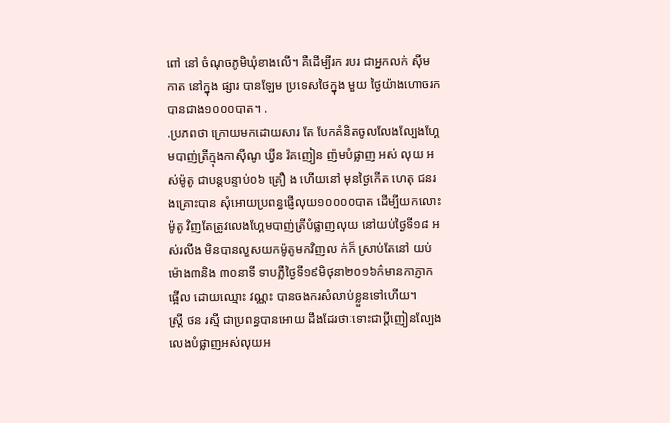ពៅ នៅ ចំណុចភូមិឃុំខាងលើ។ គឺដើម្បីរក របរ ជាអ្នកលក់ ស៊ីម កាត នៅក្នុង ផ្សារ បានឡែម ប្រទេសថៃក្នុង មួយ ថ្ងៃយ៉ាងហោចរកបានជាង១០០០បាត។ .
.ប្រភពថា ក្រោយមកដោយសារ តែ បែកគំនិតចូលលែងល្បែងហ្គែមបាញ់ត្រីក្មុងកាស៊ីណូ ឃ្វីន វ៉គញៀន ញ៉មបំផ្លាញ អស់ លុយ អស់ម៉ូតូ ជាបន្តបន្ទាប់០៦ គ្រឿ ង ហើយនៅ មុនថ្ងៃកើត ហេតុ ជនរងគ្រោះបាន សុំអោយប្រពន្ធផ្ញើលុយ១០០០០បាត ដើម្បីយកលោះ ម៉ូតូ វិញតែត្រូវលេងហ្គែមបាញ់ត្រីបំផ្លាញលុយ នៅយប់ថ្ងៃទី១៨ អស់រលីង មិនបានលួសយកម៉ូតូមកវិញល ក់ក៏ ស្រាប់តែនៅ យប់ម៉ោង៣និង ៣០នាទី ទាបភ្លឺថ្ងៃទី១៩មិថុនា២០១៦ក៌មានកាភ្ញាកផ្អើល ដោយឈ្មោះ វណ្ណះ បានចងករសំលាប់ខ្លួនទៅហើយ។
ស្ត្រី ថន រស្មី ជាប្រពន្ធបានអោយ ដឹងដែរថាៈទោះជាប្តីញៀនល្បែងលេងបំផ្លាញអស់លុយអ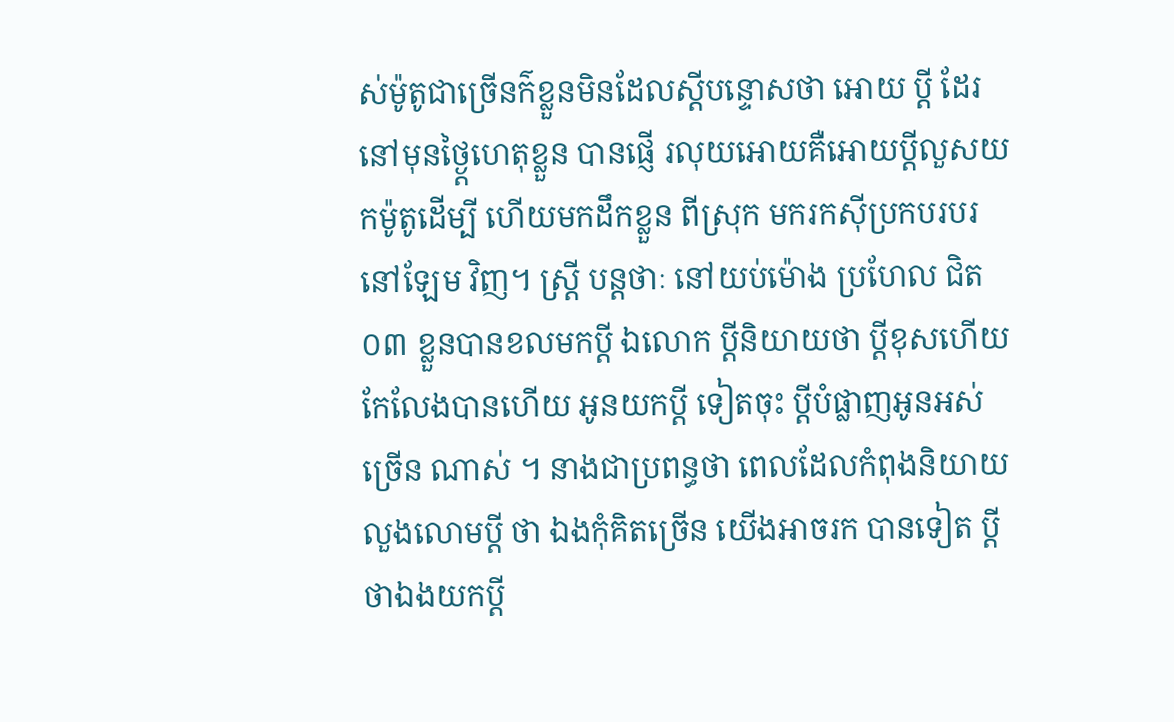ស់ម៉ូតូជាច្រើនក៌ខ្លួនមិនដែលស្តីបន្ទោសថា អោយ ប្តី ដែរ នៅមុនថ្ងៃ្តហេតុខ្លួន បានផ្ញើ រលុយអោយគឺអោយប្តីលួសយកម៉ូតូដើម្បី ហើយមកដឹកខ្លួន ពីស្រុក មករកស៊ីប្រកបរបរនៅឡែម វិញ។ ស្ត្រី បន្តថាៈ នៅយប់ម៉ោង ប្រហែល ជិត០៣ ខ្លួនបានខលមកប្តី ឯលោក ប្តីនិយាយថា ប្តីខុសហើយ កែលែងបានហើយ អូនយកប្តី ទៀតចុះ ប្តីបំផ្លាញអូនអស់ ច្រើន ណាស់ ។ នាងជាប្រពន្ធថា ពេលដែលកំពុងនិយាយលួងលោមប្តី ថា ឯងកុំគិតច្រើន យើងអាចរក បានទៀត ប្តីថាឯងយកប្តី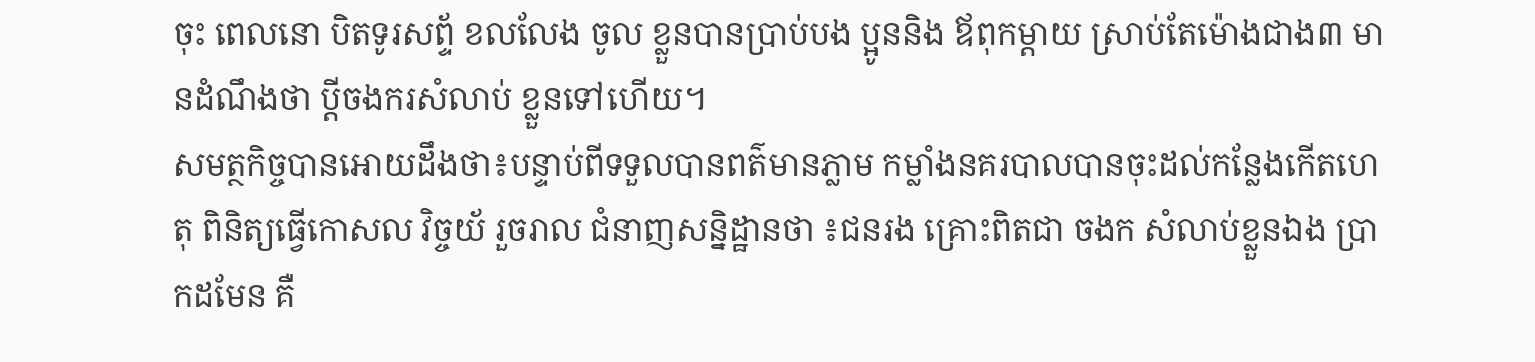ចុះ ពេលនោ បិតទូរសព្ទ័ ខលលែង ចូល ខ្លួនបានប្រាប់បង ប្អូននិង ឪពុកម្តាយ ស្រាប់តែម៉ោងជាង៣ មានដំណឹងថា ប្តីចងករសំលាប់ ខ្លួនទៅហើយ។
សមត្ថកិច្ចបានអោយដឹងថា៖បន្ទាប់ពីទទួលបានពត៌មានភ្លាម កម្លាំងនគរបាលបានចុះដល់កន្លែងកើតហេតុ ពិនិត្យធ្វើកោសល វិច្ចយ័ រួចរាល ជំនាញសន្និដ្ឋានថា ៖ជនរង គ្រោះពិតជា ចងក សំលាប់ខ្លួនឯង ប្រាកដមែន គឺ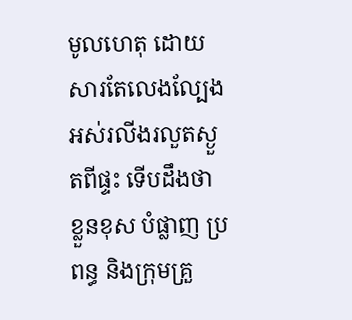មូលហេតុ ដោយ សារតែលេងល្បែងអស់រលីងរលួតស្ងួតពីផ្ទះ ទើបដឹងថា ខ្លួនខុស បំផ្លាញ ប្រពន្ធ និងក្រុមគ្រួ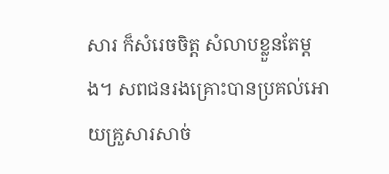សារ ក៏សំរេចចិត្ត សំលាបខ្លួនតែម្តង។ សពជនរងគ្រោះបានប្រគល់អោយគ្រួសារសាច់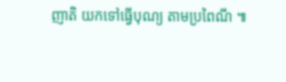ញាតិ យកទៅធ្វើបុណ្យ តាមប្រពៃណី ៕